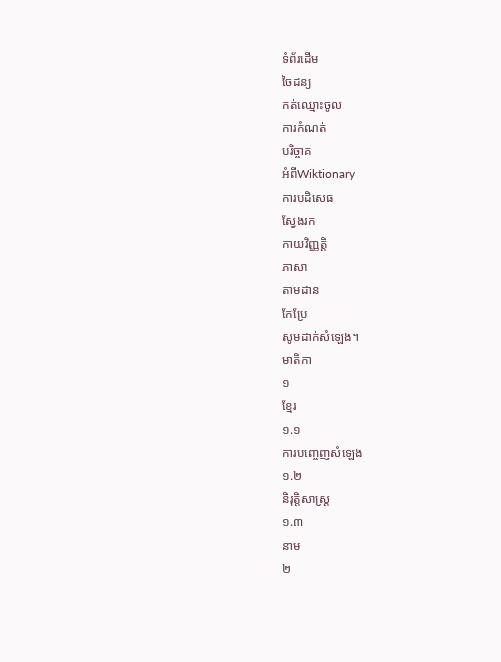ទំព័រដើម
ចៃដន្យ
កត់ឈ្មោះចូល
ការកំណត់
បរិច្ចាគ
អំពីWiktionary
ការបដិសេធ
ស្វែងរក
កាយវិញ្ញត្តិ
ភាសា
តាមដាន
កែប្រែ
សូមដាក់សំឡេង។
មាតិកា
១
ខ្មែរ
១.១
ការបញ្ចេញសំឡេង
១.២
និរុត្តិសាស្ត្រ
១.៣
នាម
២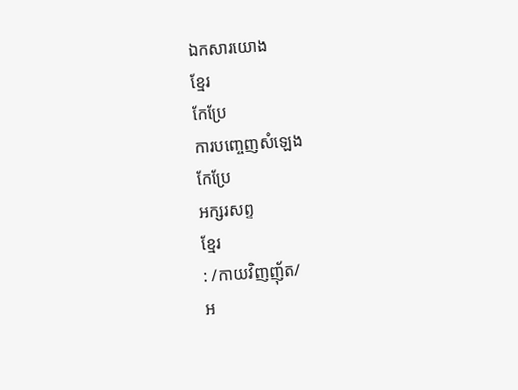ឯកសារយោង
ខ្មែរ
កែប្រែ
ការបញ្ចេញសំឡេង
កែប្រែ
អក្សរសព្ទ
ខ្មែរ
: /កាយវិញញ៉័ត/
អ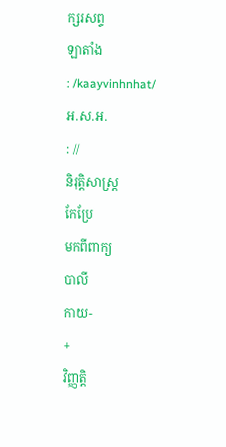ក្សរសព្ទ
ឡាតាំង
: /kaayvinhnhat/
អ.ស.អ.
: //
និរុត្តិសាស្ត្រ
កែប្រែ
មកពីពាក្យ
បាលី
កាយ-
+
វិញ្ញត្តិ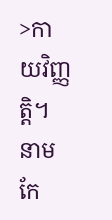>កាយវិញ្ញត្តិ។
នាម
កែ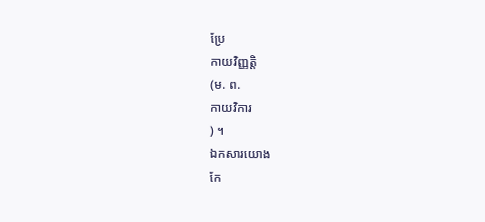ប្រែ
កាយវិញ្ញត្តិ
(ម. ព.
កាយវិការ
) ។
ឯកសារយោង
កែ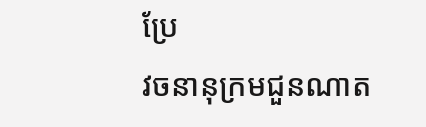ប្រែ
វចនានុក្រមជួនណាត